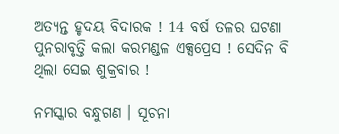ଅତ୍ୟନ୍ତ ହୃଦୟ ବିଦାରକ ! 14 ବର୍ଷ ତଳର ଘଟଣା ପୁନରାବୃତ୍ତି କଲା କରମଣ୍ଡଳ ଏକ୍ସପ୍ରେସ ! ସେଦିନ ବି ଥିଲା ସେଇ ଶୁକ୍ରବାର !

ନମସ୍କାର ବନ୍ଧୁଗଣ । ସୂଚନା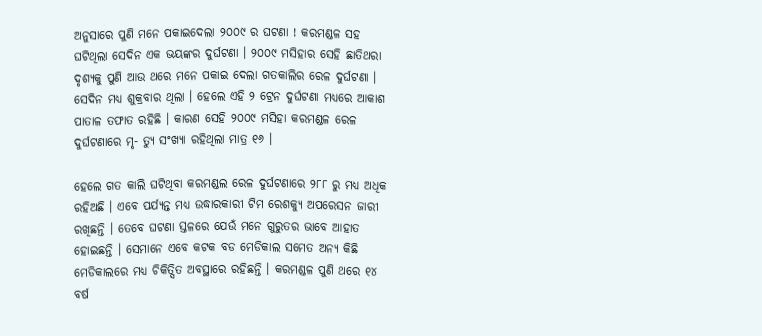ଅନୁସାରେ ପୁଣି ମନେ ପକାଇଦେଲା ୨୦୦୯ ର ଘଟଣା ! କରମଣ୍ଡଳ ସହ ଘଟିଥିଲା ସେଦିନ ଏକ ଭୟଙ୍କର ଦୁର୍ଘଟଣା । ୨୦୦୯ ମସିହାର ସେହି ଛାତିଥରା ଦୃଶ୍ୟକୁ ପୁଣି ଆଉ ଥରେ ମନେ ପକାଇ ଦେଲା ଗତକାଲିର ରେଳ ଦୁର୍ଘଟଣା । ସେଦିନ ମଧ୍ୟ ଶୁକ୍ରବାର ଥିଲା । ହେଲେ ଏହି ୨ ଟ୍ରେନ ଦୁର୍ଘଟଣା ମଧ୍ୟରେ ଆକାଶ ପାତାଳ ତଫାତ ରହିଛି । କାରଣ ସେହି ୨୦୦୯ ମସିହା କରମଣ୍ଡଳ ରେଳ ଦୁର୍ଘଟଣାରେ ମୃ- ତ୍ୟୁ ସଂଖ୍ୟା ରହିଥିଲା ମାତ୍ର ୧୬ ।

ହେଲେ ଗତ କାଲି ଘଟିଥିବା କରମଣ୍ଡଲ ରେଳ ଦୁର୍ଘଟଣାରେ ୨୮୮ ରୁ ମଧ୍ୟ ଅଧିକ ରହିଅଛି । ଏବେ ପର୍ଯ୍ୟନ୍ତ ମଧ୍ୟ ଉଦ୍ଧାରକାରୀ ଟିମ ରେଶକ୍ୟୁ ଅପରେସନ ଜାରୀ ରଖିଛନ୍ତି । ତେବେ ଘଟଣା ସ୍ତଳରେ ଯେଉଁ ମନେ ଗୁରୁତର ଭାବେ ଆହାତ ହୋଇଛନ୍ତି । ସେମାନେ ଏବେ କଟକ ବଡ ମେଡିକାଲ ସମେତ ଅନ୍ୟ କିଛି ମେଡିକାଲରେ ମଧ୍ୟ ଚିକିତ୍ସିତ ଅବସ୍ଥାରେ ରହିଛନ୍ତି । କରମଣ୍ଡଳ ପୁଣି ଥରେ ୧୪ ବର୍ଷ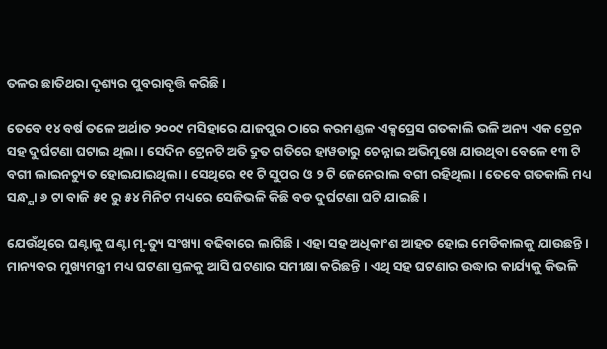ତଳର ଛାତିଥରା ଦୃଶ୍ୟର ପୁବରାବୃତ୍ତି କରିଛି ।

ତେବେ ୧୪ ବର୍ଷ ତଳେ ଅର୍ଥାତ ୨୦୦୯ ମସିହାରେ ଯାଜପୁର ଠାରେ କରମଣ୍ଡଳ ଏକ୍ସପ୍ରେସ ଗତକାଲି ଭଳି ଅନ୍ୟ ଏକ ଟ୍ରେନ ସହ ଦୁର୍ଘଟଣା ଘଟାଇ ଥିଲା । ସେଦିନ ଟ୍ରେନଟି ଅତି ଦ୍ରୁତ ଗତିରେ ହାୱଡାରୁ ଚେନ୍ନାଇ ଅଭିମୁଖେ ଯାଉଥିବା ବେଳେ ୧୩ ଟି ବଗୀ ଲାଇନଚ୍ୟୁତ ହୋଇଯାଇଥିଲା । ସେଥିରେ ୧୧ ଟି ସୁପର ଓ ୨ ଟି ଜେନେରାଲ ବଗୀ ରହିଥିଲା । ତେବେ ଗତକାଲି ମଧ୍ୟ ସନ୍ଧ୍ଯା ୬ ଟା ବାଜି ୫୧ ରୁ ୫୪ ମିନିଟ ମଧ୍ୟରେ ସେଜିଭଳି କିଛି ବଡ ଦୁର୍ଘଟଣା ଘଟି ଯାଇଛି ।

ଯେଉଁଥିରେ ଘଣ୍ଟାକୁ ଘଣ୍ଟା ମୃ-ତ୍ୟୁ ସଂଖ୍ୟା ବଢିବାରେ ଲାଗିଛି । ଏହା ସହ ଅଧିକାଂଶ ଆହତ ହୋଇ ମେଡିକାଲକୁ ଯାଉଛନ୍ତି । ମାନ୍ୟବର ମୁଖ୍ୟମନ୍ତ୍ରୀ ମଧ୍ୟ ଘଟଣା ସ୍ତଳକୁ ଆସି ଘଟଣାର ସମୀକ୍ଷା କରିଛନ୍ତି । ଏଥି ସହ ଘଟଣାର ଉଦ୍ଧାର କାର୍ଯ୍ୟକୁ କିଭଳି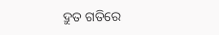ଦ୍ରୁତ ଗତିରେ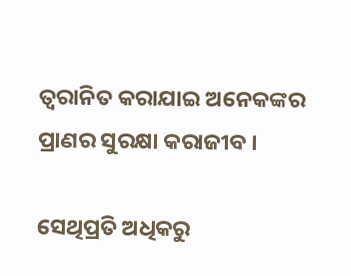ତ୍ବରାନିତ କରାଯାଇ ଅନେକଙ୍କର ପ୍ରାଣର ସୁରକ୍ଷା କରାଜୀବ ।

ସେଥିପ୍ରତି ଅଧିକରୁ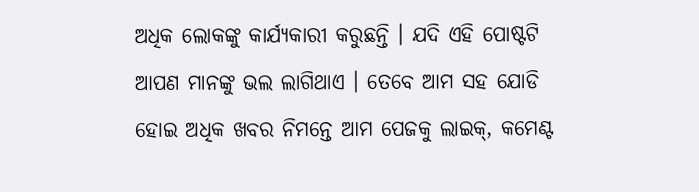ଅଧିକ ଲୋକଙ୍କୁ କାର୍ଯ୍ୟକାରୀ କରୁଛନ୍ତି । ଯଦି ଏହି ପୋଷ୍ଟଟି ଆପଣ ମାନଙ୍କୁ ଭଲ ଲାଗିଥାଏ । ତେବେ ଆମ ସହ ଯୋଡି ହୋଇ ଅଧିକ ଖବର ନିମନ୍ତେ ଆମ ପେଜକୁ ଲାଇକ୍, କମେଣ୍ଟ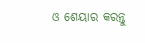ଓ ଶେୟାର କରନ୍ତୁ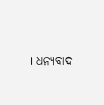। ଧନ୍ୟବାଦ